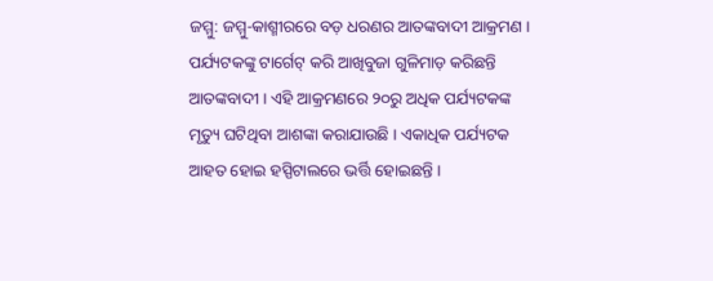ଜମ୍ମୁ: ଜମ୍ମୁ-କାଶ୍ମୀରରେ ବଡ଼ ଧରଣର ଆତଙ୍କବାଦୀ ଆକ୍ରମଣ । ପର୍ଯ୍ୟଟକଙ୍କୁ ଟାର୍ଗେଟ୍ କରି ଆଖିବୁଜା ଗୁଳିମାଡ଼ କରିଛନ୍ତି ଆତଙ୍କବାଦୀ । ଏହି ଆକ୍ରମଣରେ ୨୦ରୁ ଅଧିକ ପର୍ଯ୍ୟଟକଙ୍କ ମୃତ୍ୟୁ ଘଟିଥିବା ଆଶଙ୍କା କରାଯାଉଛି । ଏକାଧିକ ପର୍ଯ୍ୟଟକ ଆହତ ହୋଇ ହସ୍ପିଟାଲରେ ଭର୍ତ୍ତି ହୋଇଛନ୍ତି ।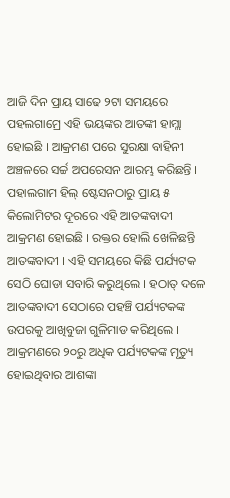ଆଜି ଦିନ ପ୍ରାୟ ସାଢେ ୨ଟା ସମୟରେ ପହଲଗାମ୍ରେ ଏହି ଭୟଙ୍କର ଆତଙ୍କୀ ହାମ୍ଲା ହୋଇଛି । ଆକ୍ରମଣ ପରେ ସୁରକ୍ଷା ବାହିନୀ ଅଞ୍ଚଳରେ ସର୍ଚ୍ଚ ଅପରେସନ ଆରମ୍ଭ କରିଛନ୍ତି ।
ପହାଲଗାମ ହିଲ୍ ଷ୍ଟେସନଠାରୁ ପ୍ରାୟ ୫ କିଲୋମିଟର ଦୂରରେ ଏହି ଆତଙ୍କବାଦୀ ଆକ୍ରମଣ ହୋଇଛି । ରକ୍ତର ହୋଲି ଖେଳିଛନ୍ତି ଆତଙ୍କବାଦୀ । ଏହି ସମୟରେ କିଛି ପର୍ଯ୍ୟଟକ ସେଠି ଘୋଡା ସବାରି କରୁଥିଲେ । ହଠାତ୍ ଦଳେ ଆତଙ୍କବାଦୀ ସେଠାରେ ପହଞ୍ଚି ପର୍ଯ୍ୟଟକଙ୍କ ଉପରକୁ ଆଖିବୁଜା ଗୁଳିମାଡ କରିଥିଲେ । ଆକ୍ରମଣରେ ୨୦ରୁ ଅଧିକ ପର୍ଯ୍ୟଟକଙ୍କ ମୃତ୍ୟୁ ହୋଇଥିବାର ଆଶଙ୍କା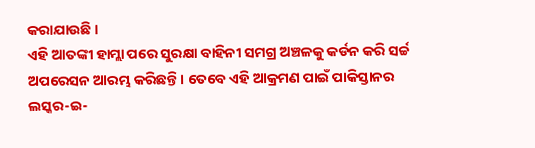କରାଯାଉଛି ।
ଏହି ଆତଙ୍କୀ ହାମ୍ଲା ପରେ ସୁରକ୍ଷା ବାହିନୀ ସମଗ୍ର ଅଞ୍ଚଳକୁ କର୍ଡନ କରି ସର୍ଚ୍ଚ ଅପରେସନ ଆରମ୍ଭ କରିଛନ୍ତି । ତେବେ ଏହି ଆକ୍ରମଣ ପାଇଁ ପାକିସ୍ତାନର ଲସ୍କର-ଇ-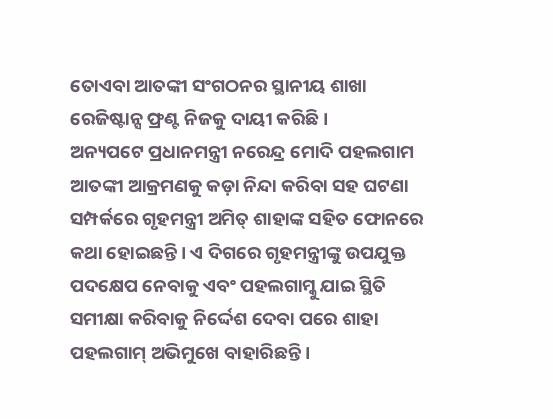ତୋଏବା ଆତଙ୍କୀ ସଂଗଠନର ସ୍ଥାନୀୟ ଶାଖା ରେଜିଷ୍ଟାନ୍ସ ଫ୍ରଣ୍ଟ ନିଜକୁ ଦାୟୀ କରିଛି ।
ଅନ୍ୟପଟେ ପ୍ରଧାନମନ୍ତ୍ରୀ ନରେନ୍ଦ୍ର ମୋଦି ପହଲଗାମ ଆତଙ୍କୀ ଆକ୍ରମଣକୁ କଡ଼ା ନିନ୍ଦା କରିବା ସହ ଘଟଣା ସମ୍ପର୍କରେ ଗୃହମନ୍ତ୍ରୀ ଅମିତ୍ ଶାହାଙ୍କ ସହିତ ଫୋନରେ କଥା ହୋଇଛନ୍ତି । ଏ ଦିଗରେ ଗୃହମନ୍ତ୍ରୀଙ୍କୁ ଉପଯୁକ୍ତ ପଦକ୍ଷେପ ନେବାକୁ ଏବଂ ପହଲଗାମ୍କୁ ଯାଇ ସ୍ଥିତି ସମୀକ୍ଷା କରିବାକୁ ନିର୍ଦ୍ଦେଶ ଦେବା ପରେ ଶାହା ପହଲଗାମ୍ ଅଭିମୁଖେ ବାହାରିଛନ୍ତି ।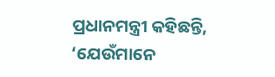ପ୍ରଧାନମନ୍ତ୍ରୀ କହିଛନ୍ତି, ‘ଯେଉଁମାନେ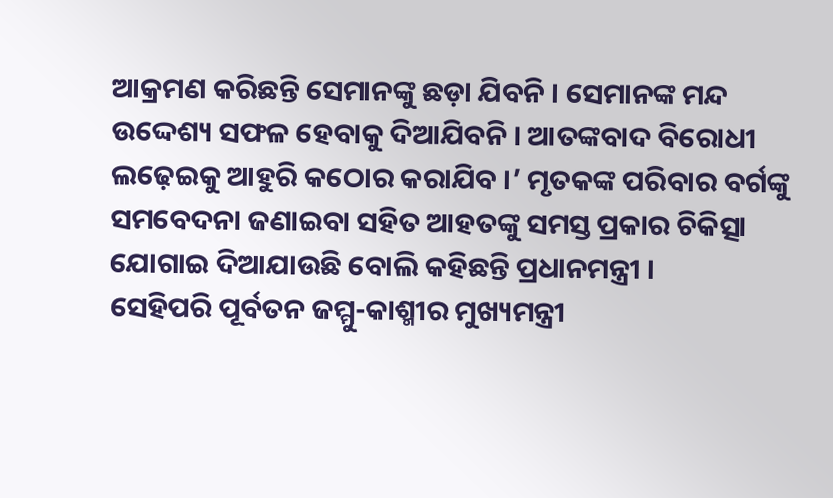ଆକ୍ରମଣ କରିଛନ୍ତି ସେମାନଙ୍କୁ ଛଡ଼ା ଯିବନି । ସେମାନଙ୍କ ମନ୍ଦ ଉଦ୍ଦେଶ୍ୟ ସଫଳ ହେବାକୁ ଦିଆଯିବନି । ଆତଙ୍କବାଦ ବିରୋଧୀ ଲଢ଼େଇକୁ ଆହୁରି କଠୋର କରାଯିବ ।’ ମୃତକଙ୍କ ପରିବାର ବର୍ଗଙ୍କୁ ସମବେଦନା ଜଣାଇବା ସହିତ ଆହତଙ୍କୁ ସମସ୍ତ ପ୍ରକାର ଚିକିତ୍ସା ଯୋଗାଇ ଦିଆଯାଉଛି ବୋଲି କହିଛନ୍ତି ପ୍ରଧାନମନ୍ତ୍ରୀ ।
ସେହିପରି ପୂର୍ବତନ ଜମ୍ମୁ-କାଶ୍ମୀର ମୁଖ୍ୟମନ୍ତ୍ରୀ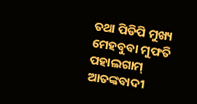ତଥା ପିଡିପି ମୁଖ୍ୟ ମେହବୁବା ମୁଫତି ପହାଲଗାମ୍ ଆତଙ୍କବାଦୀ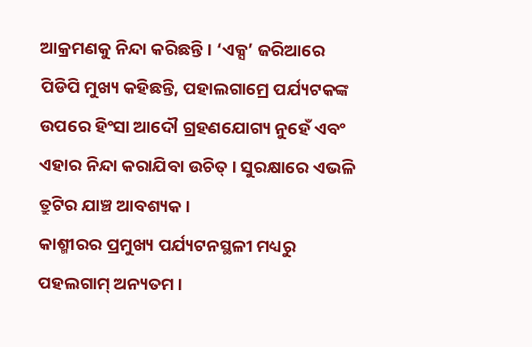ଆକ୍ରମଣକୁ ନିନ୍ଦା କରିଛନ୍ତି । ‘ଏକ୍ସ’ ଜରିଆରେ ପିଡିପି ମୁଖ୍ୟ କହିଛନ୍ତି, ପହାଲଗାମ୍ରେ ପର୍ଯ୍ୟଟକଙ୍କ ଉପରେ ହିଂସା ଆଦୌ ଗ୍ରହଣଯୋଗ୍ୟ ନୁହେଁ ଏବଂ ଏହାର ନିନ୍ଦା କରାଯିବା ଉଚିତ୍ । ସୁରକ୍ଷାରେ ଏଭଳି ତ୍ରୁଟିର ଯାଞ୍ଚ ଆବଶ୍ୟକ ।
କାଶ୍ମୀରର ପ୍ରମୁଖ୍ୟ ପର୍ଯ୍ୟଟନସ୍ଥଳୀ ମଧ୍ୟରୁ ପହଲଗାମ୍ ଅନ୍ୟତମ ।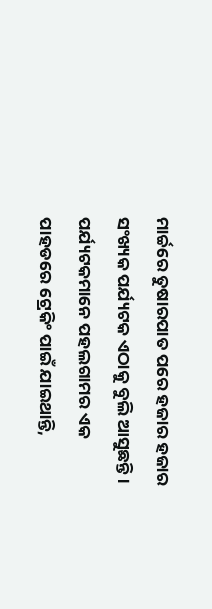ମାର୍ଚ୍ଚରେ ତୁଷାରପାତ ପରେ ହଜାର ହଜାର ସଂଖ୍ୟକ ପର୍ଯ୍ୟଟକ ଏଠାକୁ ବୁଲି ଆସୁଛନ୍ତି । ପର୍ଯ୍ୟଟକମାନେ ପହଲଗାମର ଏକ ପାହଡରେ ଟ୍ରେକିଂ ପାଇଁ ଯାଇଥାନ୍ତି,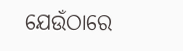ଯେଉଁଠାରେ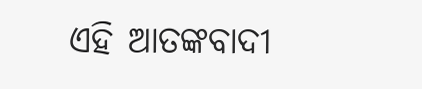ଏହି ଆତଙ୍କବାଦୀ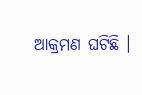ଆକ୍ରମଣ ଘଟିଛି ।